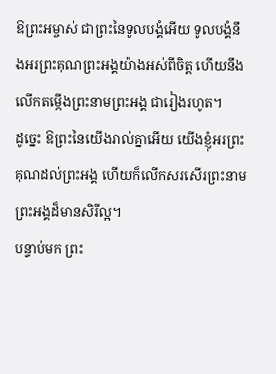ឱព្រះអម្ចាស់ ជាព្រះនៃទូលបង្គំអើយ ទូលបង្គំនឹងអរព្រះគុណព្រះអង្គយ៉ាងអស់ពីចិត្ត ហើយនឹងលើកតម្កើងព្រះនាមព្រះអង្គ ជារៀងរហូត។
ដូច្នេះ ឱព្រះនៃយើងរាល់គ្នាអើយ យើងខ្ញុំអរព្រះគុណដល់ព្រះអង្គ ហើយក៏លើកសរសើរព្រះនាមព្រះអង្គដ៏មានសិរីល្អ។
បន្ទាប់មក ព្រះ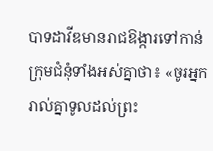បាទដាវីឌមានរាជឱង្ការទៅកាន់ក្រុមជំនុំទាំងអស់គ្នាថា៖ «ចូរអ្នករាល់គ្នាទូលដល់ព្រះ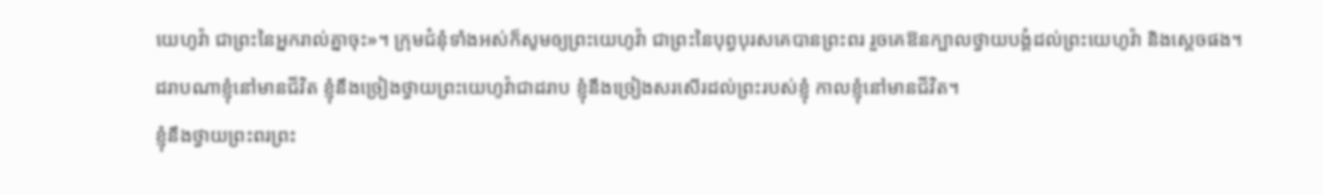យេហូវ៉ា ជាព្រះនៃអ្នករាល់គ្នាចុះ»។ ក្រុមជំនុំទាំងអស់ក៏សូមឲ្យព្រះយេហូវ៉ា ជាព្រះនៃបុព្វបុរសគេបានព្រះពរ រួចគេឱនក្បាលថ្វាយបង្គំដល់ព្រះយេហូវ៉ា និងស្តេចផង។
ដរាបណាខ្ញុំនៅមានជីវិត ខ្ញុំនឹងច្រៀងថ្វាយព្រះយេហូវ៉ាជាដរាប ខ្ញុំនឹងច្រៀងសរសើរដល់ព្រះរបស់ខ្ញុំ កាលខ្ញុំនៅមានជីវិត។
ខ្ញុំនឹងថ្វាយព្រះពរព្រះ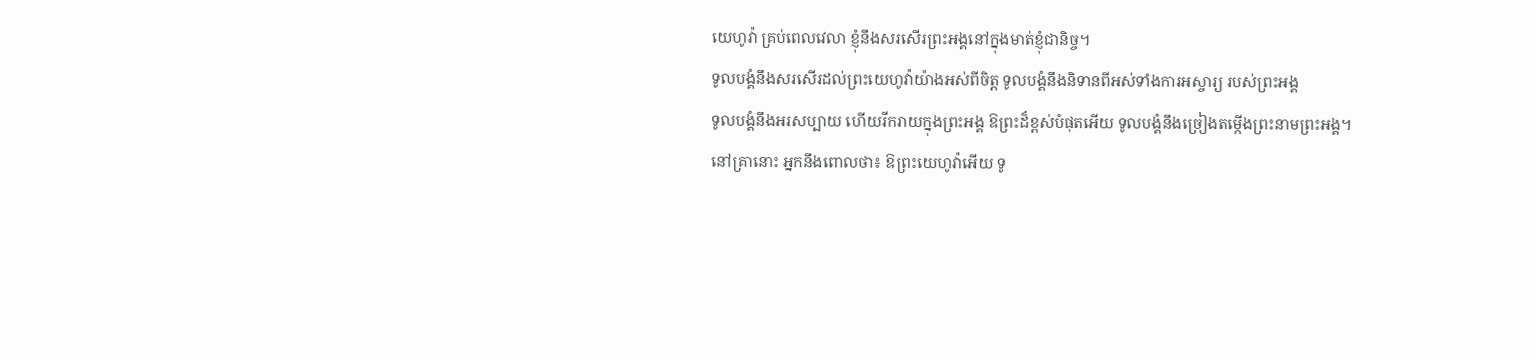យេហូវ៉ា គ្រប់ពេលវេលា ខ្ញុំនឹងសរសើរព្រះអង្គនៅក្នុងមាត់ខ្ញុំជានិច្ច។
ទូលបង្គំនឹងសរសើរដល់ព្រះយេហូវ៉ាយ៉ាងអស់ពីចិត្ត ទូលបង្គំនឹងនិទានពីអស់ទាំងការអស្ចារ្យ របស់ព្រះអង្គ
ទូលបង្គំនឹងអរសប្បាយ ហើយរីករាយក្នុងព្រះអង្គ ឱព្រះដ៏ខ្ពស់បំផុតអើយ ទូលបង្គំនឹងច្រៀងតម្កើងព្រះនាមព្រះអង្គ។
នៅគ្រានោះ អ្នកនឹងពោលថា៖ ឱព្រះយេហូវ៉ាអើយ ទូ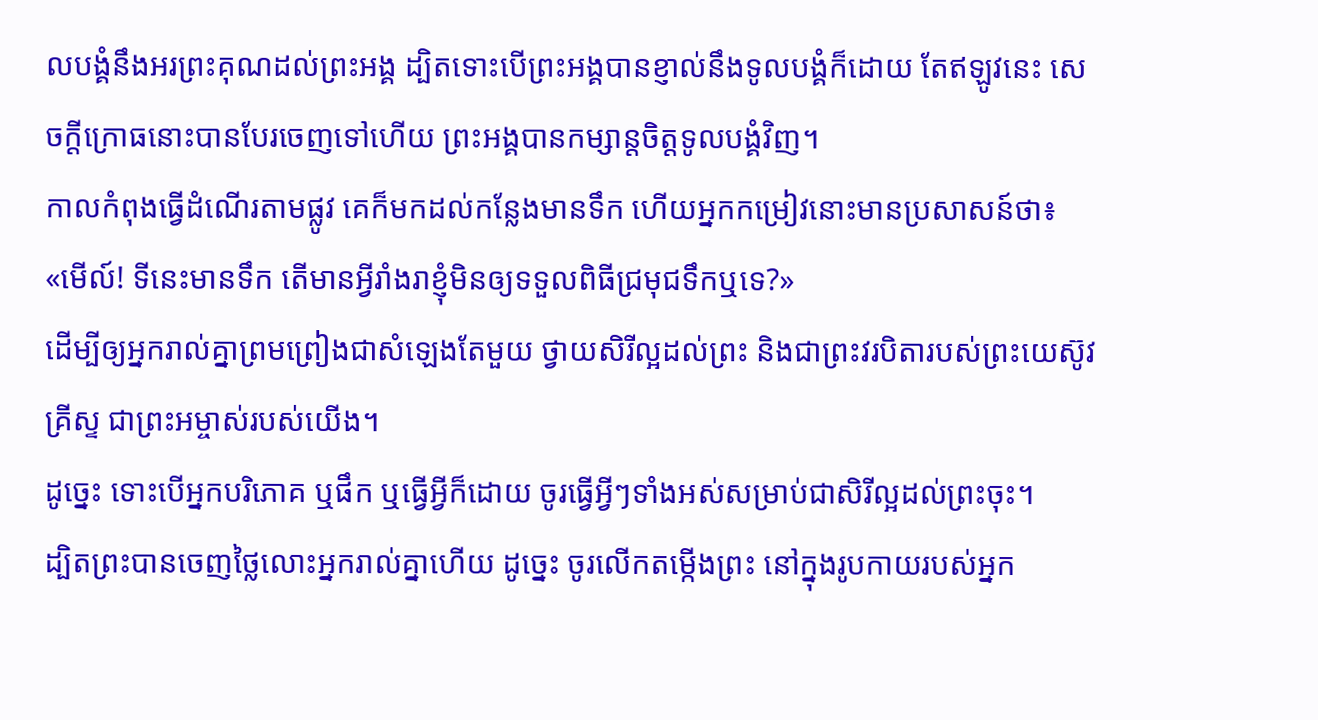លបង្គំនឹងអរព្រះគុណដល់ព្រះអង្គ ដ្បិតទោះបើព្រះអង្គបានខ្ញាល់នឹងទូលបង្គំក៏ដោយ តែឥឡូវនេះ សេចក្ដីក្រោធនោះបានបែរចេញទៅហើយ ព្រះអង្គបានកម្សាន្តចិត្តទូលបង្គំវិញ។
កាលកំពុងធ្វើដំណើរតាមផ្លូវ គេក៏មកដល់កន្លែងមានទឹក ហើយអ្នកកម្រៀវនោះមានប្រសាសន៍ថា៖ «មើល៍! ទីនេះមានទឹក តើមានអ្វីរាំងរាខ្ញុំមិនឲ្យទទួលពិធីជ្រមុជទឹកឬទេ?»
ដើម្បីឲ្យអ្នករាល់គ្នាព្រមព្រៀងជាសំឡេងតែមួយ ថ្វាយសិរីល្អដល់ព្រះ និងជាព្រះវរបិតារបស់ព្រះយេស៊ូវគ្រីស្ទ ជាព្រះអម្ចាស់របស់យើង។
ដូច្នេះ ទោះបើអ្នកបរិភោគ ឬផឹក ឬធ្វើអ្វីក៏ដោយ ចូរធ្វើអ្វីៗទាំងអស់សម្រាប់ជាសិរីល្អដល់ព្រះចុះ។
ដ្បិតព្រះបានចេញថ្លៃលោះអ្នករាល់គ្នាហើយ ដូច្នេះ ចូរលើកតម្កើងព្រះ នៅក្នុងរូបកាយរបស់អ្នក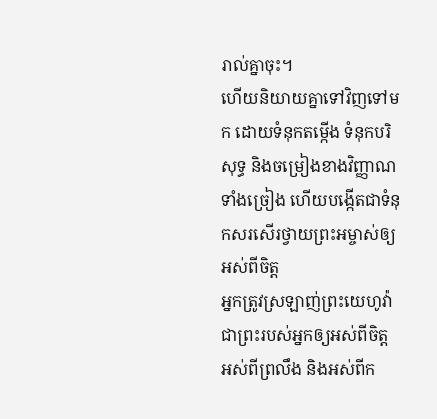រាល់គ្នាចុះ។
ហើយនិយាយគ្នាទៅវិញទៅមក ដោយទំនុកតម្កើង ទំនុកបរិសុទ្ធ និងចម្រៀងខាងវិញ្ញាណ ទាំងច្រៀង ហើយបង្កើតជាទំនុកសរសើរថ្វាយព្រះអម្ចាស់ឲ្យអស់ពីចិត្ត
អ្នកត្រូវស្រឡាញ់ព្រះយេហូវ៉ាជាព្រះរបស់អ្នកឲ្យអស់ពីចិត្ត អស់ពីព្រលឹង និងអស់ពីក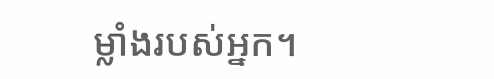ម្លាំងរបស់អ្នក។